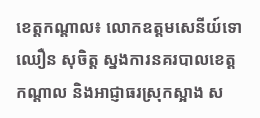ខេត្តកណ្តាល៖ លោកឧត្តមសេនីយ៍ទោ ឈឿន សុចិត្ត ស្នងការនគរបាលខេត្តកណ្ដាល និងអាជ្ញាធរស្រុកស្អាង ស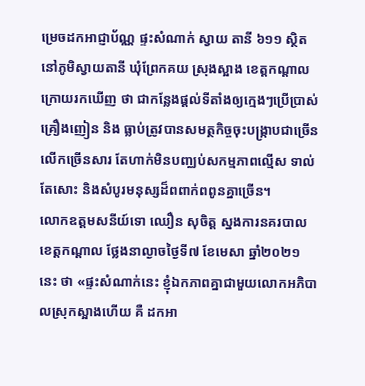ម្រេចដកអាជ្ញាប័ណ្ណ ផ្ទះសំណាក់ ស្វាយ តានី ៦១១ ស្ថិតនៅភូមិស្វាយតានី ឃុំព្រែកគយ ស្រុងស្អាង ខេត្តកណ្តាល ក្រោយរកឃើញ ថា ជាកន្លែងផ្តល់ទីតាំងឲ្យក្មេងៗប្រើប្រាស់គ្រឿងញៀន និង ធ្លាប់ត្រូវបានសមត្ថកិច្ចចុះបង្ក្រាបជាច្រើនលើកច្រើនសារ តែហាក់មិនបញ្ឈប់សកម្មភាពល្មើស ទាល់តែសោះ និងសំបូរមនុស្សដ៏ពពាក់ពពូនគ្នាច្រើន។
លោកឧត្តមសនីយ៍ទោ ឈឿន សុចិត្ត ស្នងការនគរបាលខេត្តកណ្តាល ថ្លែងនាល្ងាចថ្ងៃទី៧ ខែមេសា ឆ្នាំ២០២១ នេះ ថា «ផ្ទះសំណាក់នេះ ខ្ញុំឯកភាពគ្នាជាមួយលោកអភិបាលស្រុកស្អាងហើយ គឺ ដកអា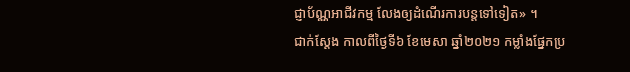ជ្ញាប័ណ្ណអាជីវកម្ម លែងឲ្យដំណើរការបន្តទៅទៀត» ។
ជាក់ស្តែង កាលពីថ្ងៃទី៦ ខែមេសា ឆ្នាំ២០២១ កម្លាំងផ្នែកប្រ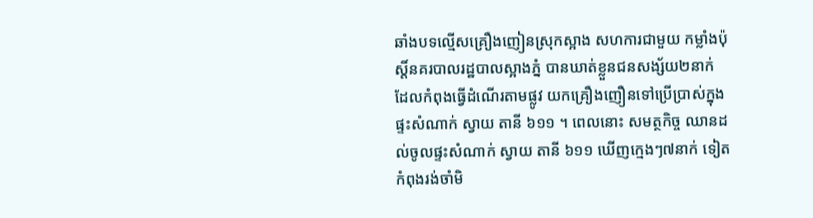ឆាំងបទល្មើសគ្រឿងញៀនស្រុកស្អាង សហការជាមួយ កម្លាំងប៉ុស្តិ៍នគរបាលរដ្ឋបាលស្អាងភ្នំ បានឃាត់ខ្លួនជនសង្ស័យ២នាក់ ដែលកំពុងធ្វើដំណើរតាមផ្លូវ យកគ្រឿងញឿនទៅប្រើប្រាស់ក្នុងផ្ទះសំណាក់ ស្វាយ តានី ៦១១ ។ ពេលនោះ សមត្ថកិច្ច ឈានដល់ចូលផ្ទះសំណាក់ ស្វាយ តានី ៦១១ ឃើញក្មេងៗ៧នាក់ ទៀត កំពុងរង់ចាំមិ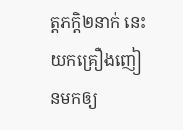ត្តភក្តិ២នាក់ នេះ យកគ្រឿងញៀនមកឲ្យ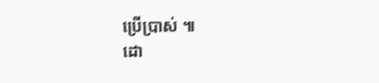ប្រើប្រាស់ ៕
ដោ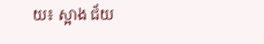យ៖ ស្អាង ជ័យ